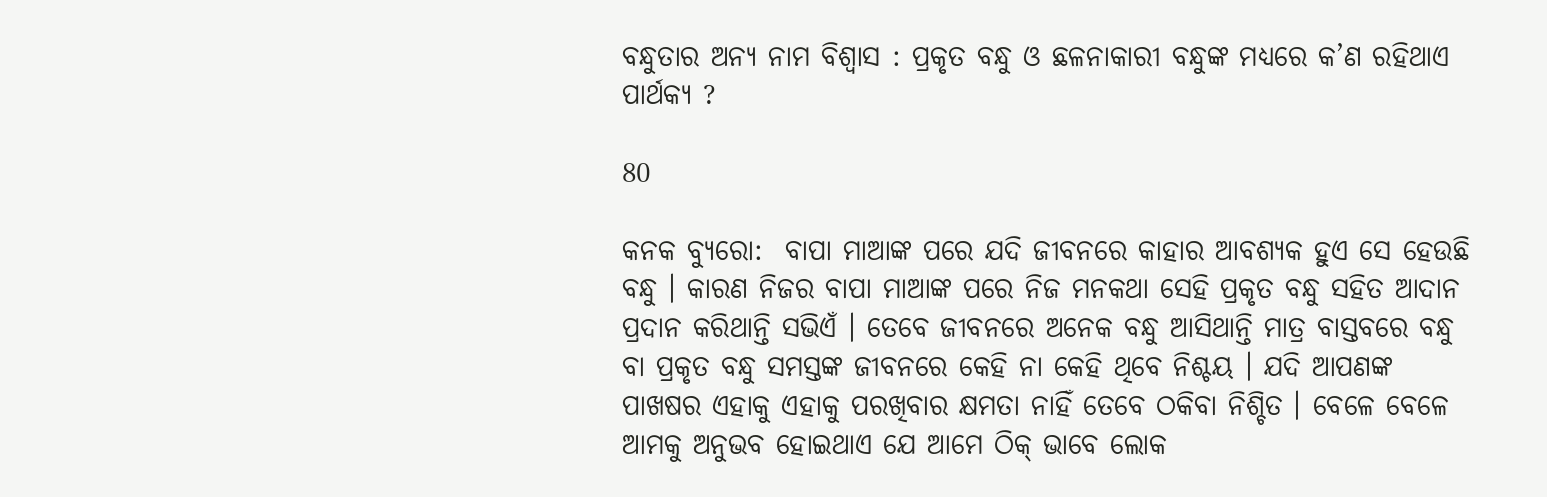ବନ୍ଧୁତାର ଅନ୍ୟ ନାମ ବିଶ୍ୱାସ : ପ୍ରକୃତ ବନ୍ଧୁ ଓ ଛଳନାକାରୀ ବନ୍ଧୁଙ୍କ ମଧ୍ୟରେ କ’ଣ ରହିଥାଏ ପାର୍ଥକ୍ୟ ?

80

କନକ ବ୍ୟୁରୋ:  ବାପା ମାଆଙ୍କ ପରେ ଯଦି ଜୀବନରେ କାହାର ଆବଶ୍ୟକ ହୁଏ ସେ ହେଉଛି ବନ୍ଧୁ । କାରଣ ନିଜର ବାପା ମାଆଙ୍କ ପରେ ନିଜ ମନକଥା ସେହି ପ୍ରକୃତ ବନ୍ଧୁ ସହିତ ଆଦାନ ପ୍ରଦାନ କରିଥାନ୍ତି ସଭିଏଁ । ତେବେ ଜୀବନରେ ଅନେକ ବନ୍ଧୁ ଆସିଥାନ୍ତି ମାତ୍ର ବାସ୍ତବରେ ବନ୍ଧୁ ବା ପ୍ରକୃତ ବନ୍ଧୁ ସମସ୍ତଙ୍କ ଜୀବନରେ କେହି ନା କେହି ଥିବେ ନିଶ୍ଚୟ । ଯଦି ଆପଣଙ୍କ ପାଖଷର ଏହାକୁ ଏହାକୁ ପରଖିବାର କ୍ଷମତା ନାହିଁ ତେବେ ଠକିବା ନିଶ୍ଚିତ । ବେଳେ ବେଳେ ଆମକୁ ଅନୁଭବ ହୋଇଥାଏ ଯେ ଆମେ ଠିକ୍ ଭାବେ ଲୋକ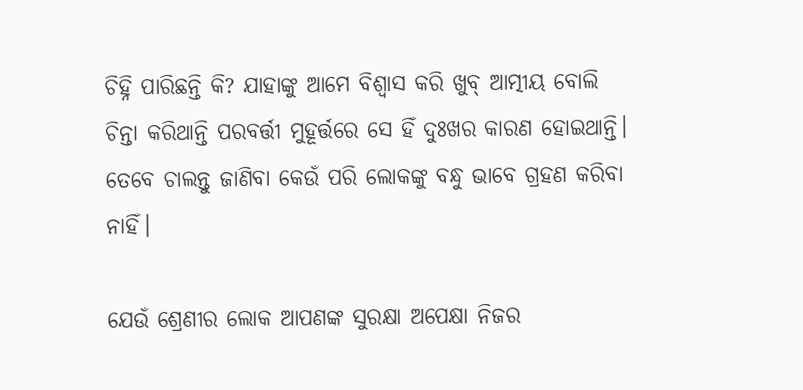ଚିହ୍ନି ପାରିଛନ୍ତି କି? ଯାହାଙ୍କୁ ଆମେ ବିଶ୍ୱାସ କରି ଖୁବ୍ ଆତ୍ମୀୟ ବୋଲି ଚିନ୍ତା କରିଥାନ୍ତି ପରବର୍ତ୍ତୀ ମୁହୂର୍ତ୍ତରେ ସେ ହିଁ ଦୁଃଖର କାରଣ ହୋଇଥାନ୍ତି। ତେବେ ଚାଲନ୍ତୁ ଜାଣିବା କେଉଁ ପରି ଲୋକଙ୍କୁ ବନ୍ଧୁ ଭାବେ ଗ୍ରହଣ କରିବା ନାହିଁ।

ଯେଉଁ ଶ୍ରେଣୀର ଲୋକ ଆପଣଙ୍କ ସୁରକ୍ଷା ଅପେକ୍ଷା ନିଜର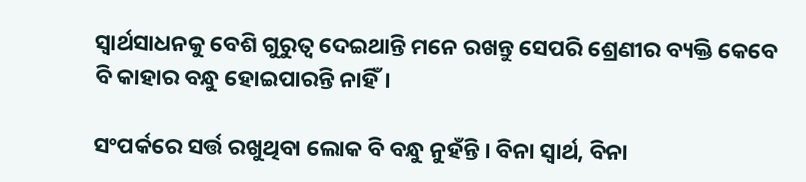ସ୍ୱାର୍ଥସାଧନକୁ ବେଶି ଗୁରୁତ୍ୱ ଦେଇଥାନ୍ତି ମନେ ରଖନ୍ତୁ ସେପରି ଶ୍ରେଣୀର ବ୍ୟକ୍ତି କେବେ ବି କାହାର ବନ୍ଧୁ ହୋଇପାରନ୍ତି ନାହିଁ।

ସଂପର୍କରେ ସର୍ତ୍ତ ରଖୁଥିବା ଲୋକ ବି ବନ୍ଧୁ ନୁହଁନ୍ତି । ବିନା ସ୍ୱାର୍ଥ, ବିନା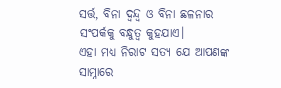ସର୍ତ୍ତ, ବିନା ଦ୍ୱନ୍ଦ୍ୱ ଓ ବିନା ଛଳନାର ସଂପର୍କକୁ ବନ୍ଧୁତ୍ୱ କୁହଯାଏ।
ଏହା ମଧ୍ୟ ନିରାଟ ସତ୍ୟ ଯେ ଆପଣଙ୍କ ସାମ୍ନାରେ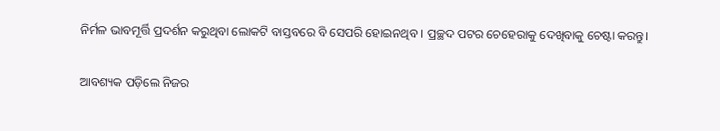ନିର୍ମଳ ଭାବମୂର୍ତ୍ତି ପ୍ରଦର୍ଶନ କରୁଥିବା ଲୋକଟି ବାସ୍ତବରେ ବି ସେପରି ହୋଇନଥିବ । ପ୍ରଚ୍ଛଦ ପଟର ଚେହେରାକୁ ଦେଖିବାକୁ ଚେଷ୍ଟା କରନ୍ତୁ।

ଆବଶ୍ୟକ ପଡ଼ିଲେ ନିଜର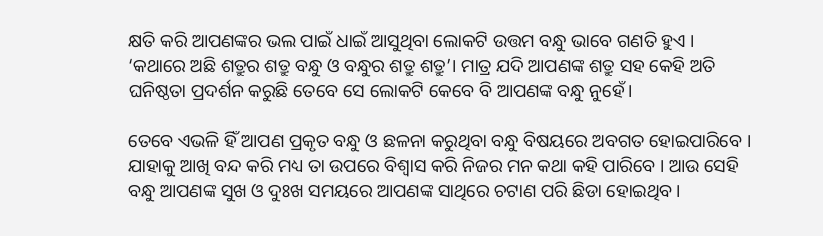କ୍ଷତି କରି ଆପଣଙ୍କର ଭଲ ପାଇଁ ଧାଇଁ ଆସୁଥିବା ଲୋକଟି ଉତ୍ତମ ବନ୍ଧୁ ଭାବେ ଗଣତି ହୁଏ ।
‘କଥାରେ ଅଛି ଶତ୍ରୁର ଶତ୍ରୁ ବନ୍ଧୁ ଓ ବନ୍ଧୁର ଶତ୍ରୁ ଶତ୍ରୁ’। ମାତ୍ର ଯଦି ଆପଣଙ୍କ ଶତ୍ରୁ ସହ କେହି ଅତି ଘନିଷ୍ଠତା ପ୍ରଦର୍ଶନ କରୁଛି ତେବେ ସେ ଲୋକଟି କେବେ ବି ଆପଣଙ୍କ ବନ୍ଧୁ ନୁହେଁ।

ତେବେ ଏଭଳି ହିଁ ଆପଣ ପ୍ରକୃତ ବନ୍ଧୁ ଓ ଛଳନା କରୁଥିବା ବନ୍ଧୁ ବିଷୟରେ ଅବଗତ ହୋଇପାରିବେ । ଯାହାକୁ ଆଖି ବନ୍ଦ କରି ମଧ୍ୟ ତା ଉପରେ ବିଶ୍ୱାସ କରି ନିଜର ମନ କଥା କହି ପାରିବେ । ଆଉ ସେହି ବନ୍ଧୁ ଆପଣଙ୍କ ସୁଖ ଓ ଦୁଃଖ ସମୟରେ ଆପଣଙ୍କ ସାଥିରେ ଚଟାଣ ପରି ଛିଡା ହୋଇଥିବ ।